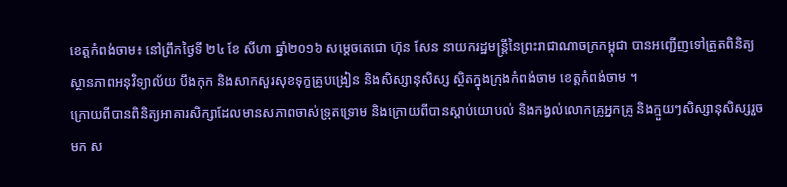ខេត្តកំពង់ចាម៖ នៅព្រឹកថ្ងៃទី ២៤ ខែ សីហា ឆ្នាំ២០១៦ សម្តេចតេជោ ហ៊ុន សែន នាយករដ្ឋមន្រ្តីនៃព្រះរាជាណាចក្រកម្ពុជា បានអញ្ជើញទៅត្រួតពិនិត្យស្ថានភាពអនុវិទ្យាល័យ បឹងកុក និងសាកសួរសុខទុក្ខគ្រូបង្រៀន និងសិស្សានុសិស្ស ស្ថិតក្នុងក្រុងកំពង់ចាម ខេត្តកំពង់ចាម ។
ក្រោយពីបានពិនិត្យអាគារសិក្សាដែលមានសភាពចាស់ទ្រុតទ្រោម និងក្រោយពីបានស្តាប់យោបល់ និងកង្វល់លោកគ្រូអ្នកគ្រូ និងក្មួយៗសិស្សានុសិស្សរួចមក ស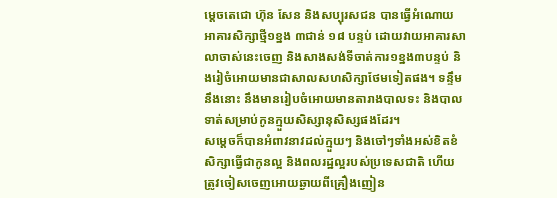ម្តេចតេជោ ហ៊ុន សែន និងសប្បុរសជន បានធ្វើអំណោយអាគារសិក្សាថ្មី១ខ្នង ៣ជាន់ ១៨ បន្ទប់ ដោយវាយអាគារសាលាចាស់នេះចេញ និងសាងសង់ទីចាត់ការ១ខ្នង៣បន្ទប់ និងរៀចំអោយមានជាសាលសហសិក្សាថែមទៀតផង។ ទន្ទឹមនឹងនោះ នឹងមានរៀបចំអោយមានតារាងបាលទះ និងបាលទាត់សម្រាប់កូនក្មួយសិស្សានុសិស្សផងដែរ។
សម្តេចក៏បានអំពាវនាវដល់ក្មួយៗ និងចៅៗទាំងអស់ខិតខំសិក្សាធ្វើជាកូនល្អ និងពលរដ្ឋល្អរបស់ប្រទេសជាតិ ហើយត្រូវចៀសចេញអោយឆ្ងាយពីគ្រឿងញៀន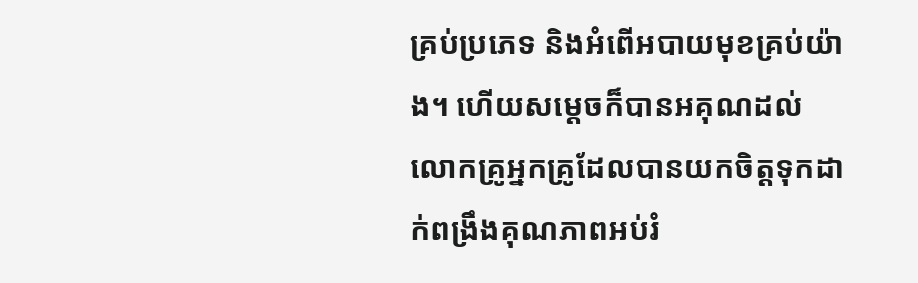គ្រប់ប្រភេទ និងអំពើអបាយមុខគ្រប់យ៉ាង។ ហើយសម្តេចក៏បានអគុណដល់លោកគ្រូអ្នកគ្រូដែលបានយកចិត្តទុកដាក់ពង្រឹងគុណភាពអប់រំ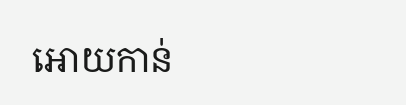អោយកាន់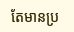តែមានប្រ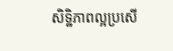សិទ្ឋិភាពល្អប្រសើ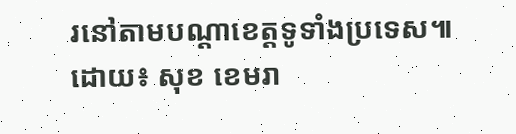រនៅតាមបណ្តាខេត្តទូទាំងប្រទេស៕
ដោយ៖ សុខ ខេមរា